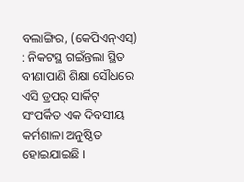ବଲାଙ୍ଗିର, (କେପିଏନ୍ଏସ୍) : ନିକଟସ୍ଥ ଗଇଁନ୍ତଲା ସ୍ଥିତ ବୀଣାପାଣି ଶିକ୍ଷା ସୌଧରେ ଏସି ଡ୍ରପର୍ ସାର୍କିଟ୍ ସଂପର୍କିତ ଏକ ଦିବସୀୟ କର୍ମଶାଳା ଅନୁଷ୍ଠିତ ହୋଇଯାଇଛି ।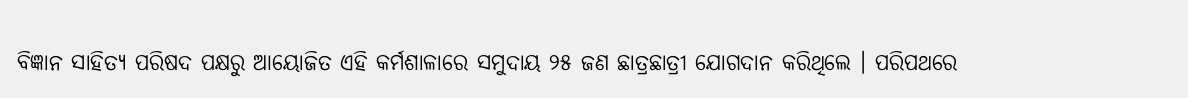ବିଜ୍ଞାନ ସାହିତ୍ୟ ପରିଷଦ ପକ୍ଷରୁ ଆୟୋଜିତ ଏହି କର୍ମଶାଳାରେ ସମୁଦାୟ ୨୫ ଜଣ ଛାତ୍ରଛାତ୍ରୀ ଯୋଗଦାନ କରିଥିଲେ । ପରିପଥରେ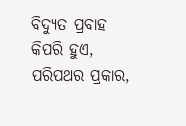ବିଦ୍ୟୁତ ପ୍ରବାହ କିପରି ହୁଏ, ପରିପଥର ପ୍ରକାର,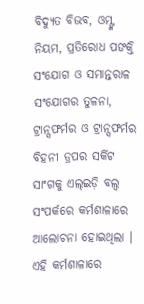ବିଦ୍ୟୁତ ବିଭବ, ଓମ୍ଙ୍କ ନିୟମ, ପ୍ରତିରୋଧ ପଙକ୍ତି ସଂଯୋଗ ଓ ସମାନ୍ତରାଳ ସଂଯୋଗର ତୁଳନା, ଟ୍ରାନ୍ସଫର୍ମର ଓ ଟ୍ରାନ୍ସଫର୍ମର ବିହନୀ ଡ୍ରପର ସର୍କିଟ ସାଂଗକୁ ଏଲ୍ଇଡ଼ି ବଲ୍ବ ସଂପର୍କରେ କର୍ମଶାଳାରେ ଆଲୋଚନା ହୋଇଥିଲା । ଏହି କର୍ମଶାଳାରେ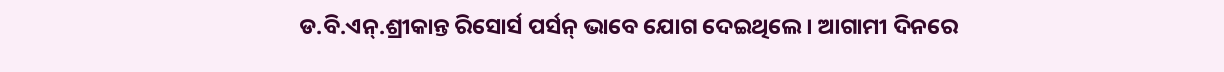ଡ.ବି.ଏନ୍.ଶ୍ରୀକାନ୍ତ ରିସୋର୍ସ ପର୍ସନ୍ ଭାବେ ଯୋଗ ଦେଇଥିଲେ । ଆଗାମୀ ଦିନରେ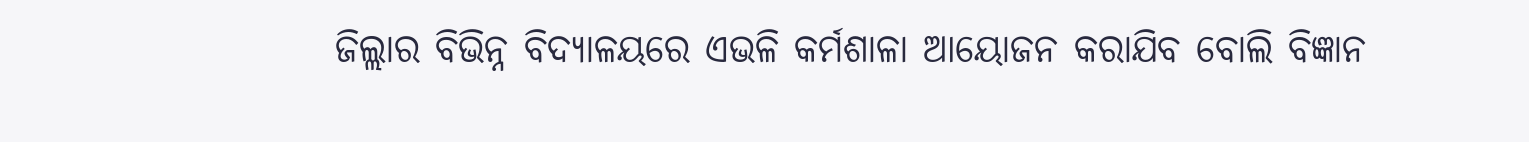ଜିଲ୍ଲାର ବିଭିନ୍ନ ବିଦ୍ୟାଳୟରେ ଏଭଳି କର୍ମଶାଳା ଆୟୋଜନ କରାଯିବ ବୋଲି ବିଜ୍ଞାନ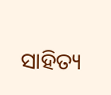ସାହିତ୍ୟ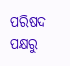ପରିଷଦ ପକ୍ଷରୁ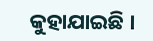କୁହାଯାଇଛି ।